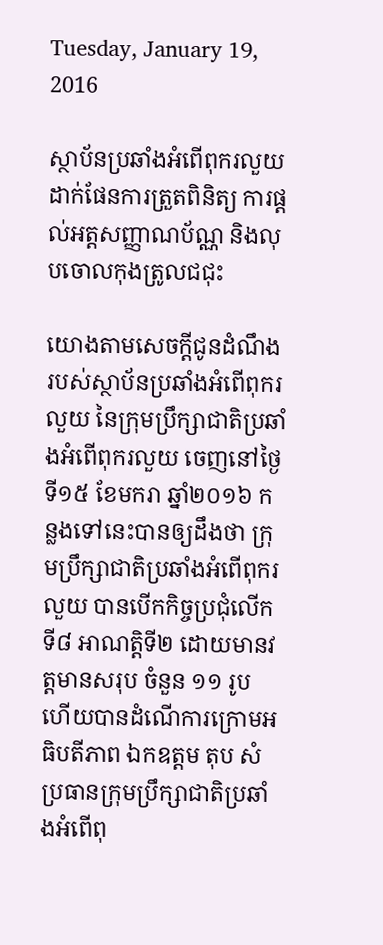Tuesday, January 19, 2016

ស្ថាប័នប្រឆាំងអំពើពុករលួយ ដាក់ផែនការត្រួតពិនិត្យ ការផ្តល់អត្តសញ្ញាណប័ណ្ណ និងលុបចោលកុងត្រូលជជុះ

យោងតាមសេចក្តីជូនដំណឹង របស់ស្ថាប័នប្រឆាំងអំពើពុករលួយ នៃក្រុមប្រឹក្សាជាតិប្រឆាំងអំពើពុករលួយ ចេញនៅថ្ងៃទី១៥ ខែមករា ឆ្នាំ២០១៦ កន្លងទៅនេះបានឲ្យដឹងថា ក្រុមប្រឹក្សាជាតិប្រឆាំងអំពើពុករលួយ បានបើកកិច្ចប្រជុំលើកទី៨ អាណត្តិទី២ ដោយមានវត្តមានសរុប ចំនួន ១១ រូប ហើយបានដំណើការក្រោមអធិបតីភាព ឯកឧត្តម តុប សំ ប្រធានក្រុមប្រឹក្សាជាតិប្រឆាំងអំពើពុ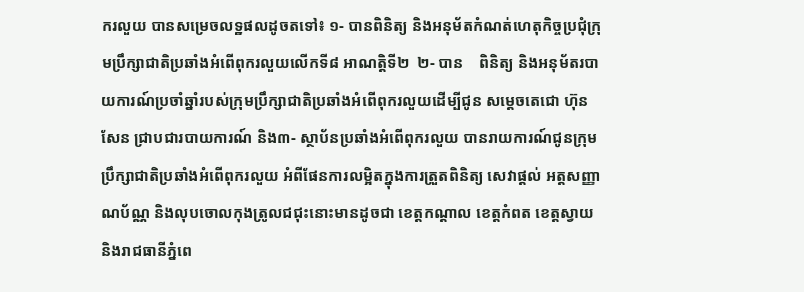ករលួយ បានសម្រេចលទ្ឋផលដូចតទៅ៖ ១- បានពិនិត្យ និងអនុម័តកំណត់ហេតុកិច្ចប្រជុំក្រុមប្រឹក្សាជាតិប្រឆាំងអំពើពុករលួយលើកទី៨ អាណត្តិទី២  ២- បាន    ពិនិត្យ និងអនុម័តរបាយការណ៍ប្រចាំឆ្នាំរបស់ក្រុមប្រឹក្សាជាតិប្រឆាំងអំពើពុករលួយដើម្បីជូន សម្តេចតេជោ ហ៊ុន សែន ជ្រាបជារបាយការណ៍ និង៣- ស្ថាប័នប្រឆាំងអំពើពុករលួយ បានរាយការណ៍ជូនក្រុមប្រឹក្សាជាតិប្រឆាំងអំពើពុករលួយ អំពីផែនការលម្អិតក្នុងការត្រួតពិនិត្យ សេវាផ្តល់ អត្តសញ្ញាណប័ណ្ណ និងលុបចោលកុងត្រូលជជុះនោះមានដូចជា ខេត្តកណ្តាល ខេត្តកំពត ខេត្តស្វាយ និងរាជធានីភ្នំពេ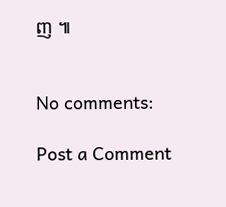ញ ៕


No comments:

Post a Comment